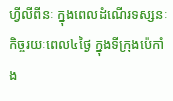ហ្វីលីពីនៈ ក្នុងពេលដំណើរទស្សនៈកិច្ចរយៈពេល៤ថ្ងៃ ក្នុងទីក្រុងប៉េកាំង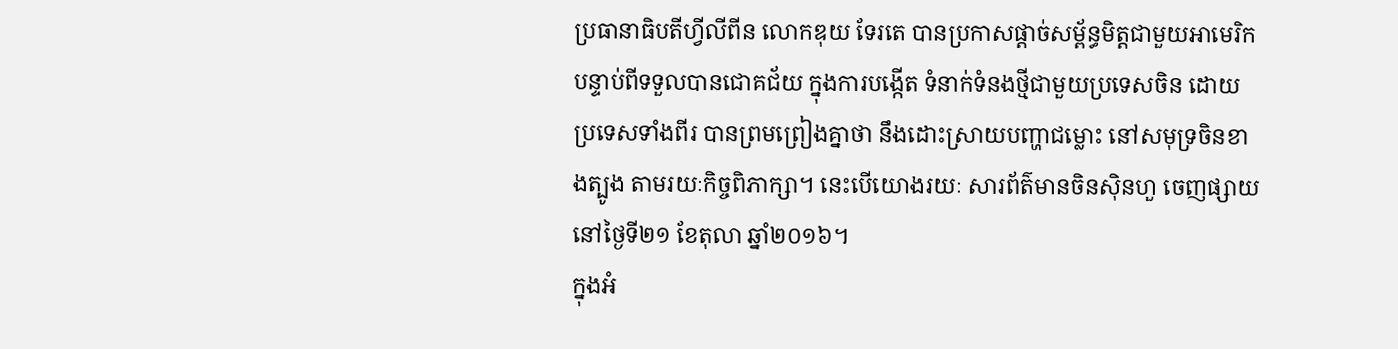ប្រធានាធិបតីហ្វីលីពីន លោកឌុយ ទែរតេ បានប្រកាសផ្ដាច់សម្ព័ន្ធមិត្តជាមួយអាមេរិក បន្ទាប់ពីទទួលបានជោគជ័យ ក្នុងការបង្កើត ទំនាក់ទំនងថ្មីជាមួយប្រទេសចិន ដោយប្រទេសទាំងពីរ បានព្រមព្រៀងគ្នាថា នឹងដោះស្រាយបញ្ហាជម្លោះ នៅសមុទ្រចិនខាងត្បូង តាមរយៈកិច្ចពិភាក្សា។ នេះបើយោងរយៈ សារព័ត៌មានចិនស៊ិនហួ ចេញផ្សាយនៅថ្ងៃទី២១ ខែតុលា ឆ្នាំ២០១៦។
ក្នុងអំ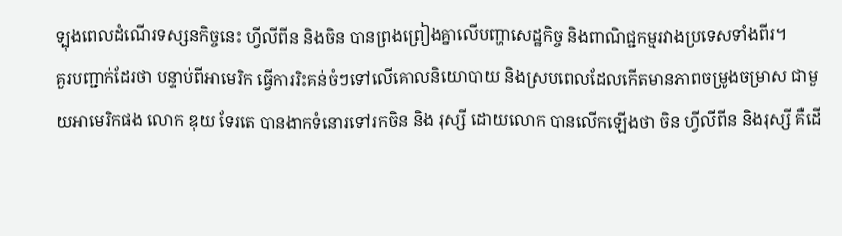ទ្បុងពេលដំណើរទស្សនកិច្ចនេះ ហ្វីលីពីន និងចិន បានព្រងព្រៀងគ្នាលើបញ្ហាសេដ្ឋកិច្ច និងពាណិជ្ជកម្មរវាងប្រទេសទាំងពីរ។
គួរបញ្ជាក់ដែរថា បន្ទាប់ពីអាមេរិក ធ្វើការរិះគន់ចំៗទៅលើគោលនិយោបាយ និងស្របពេលដែលកើតមានភាពចម្រូងចម្រាស ជាមួយអាមេរិកផង លោក ឌុយ ទែរតេ បានងាកទំនោរទៅរកចិន និង រុស្សី ដោយលោក បានលើកឡើងថា ចិន ហ្វីលីពីន និងរុស្សី គឺដើ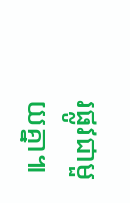រផ្លូវជាមួយគ្នា៕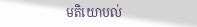មតិយោបល់